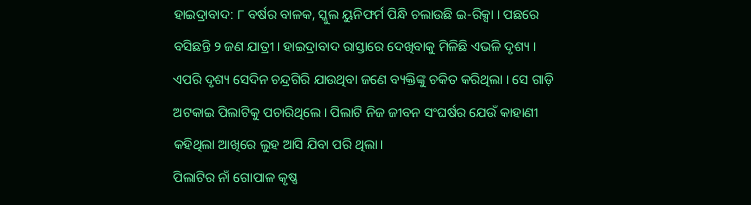ହାଇଦ୍ରାବାଦ: ୮ ବର୍ଷର ବାଳକ, ସ୍କୁଲ ୟୁନିଫର୍ମ ପିନ୍ଧି ଚଲାଉଛି ଇ-ରିକ୍ସା । ପଛରେ ବସିଛନ୍ତି ୨ ଜଣ ଯାତ୍ରୀ। ହାଇଦ୍ରାବାଦ ରାସ୍ତାରେ ଦେଖିବାକୁ ମିଳିଛି ଏଭଳି ଦୃଶ୍ୟ । ଏପରି ଦୃଶ୍ୟ ସେଦିନ ଚନ୍ଦ୍ରଗିରି ଯାଉଥିବା ଜଣେ ବ୍ୟକ୍ତିଙ୍କୁ ଚକିତ କରିଥିଲା । ସେ ଗାଡ଼ି ଅଟକାଇ ପିଲାଟିକୁ ପଚାରିଥିଲେ। ପିଲାଟି ନିଜ ଜୀବନ ସଂଘର୍ଷର ଯେଉଁ କାହାଣୀ କହିଥିଲା ଆଖିରେ ଲୁହ ଆସି ଯିବା ପରି ଥିଲା।
ପିଲାଟିର ନାଁ ଗୋପାଳ କୃଷ୍ଣ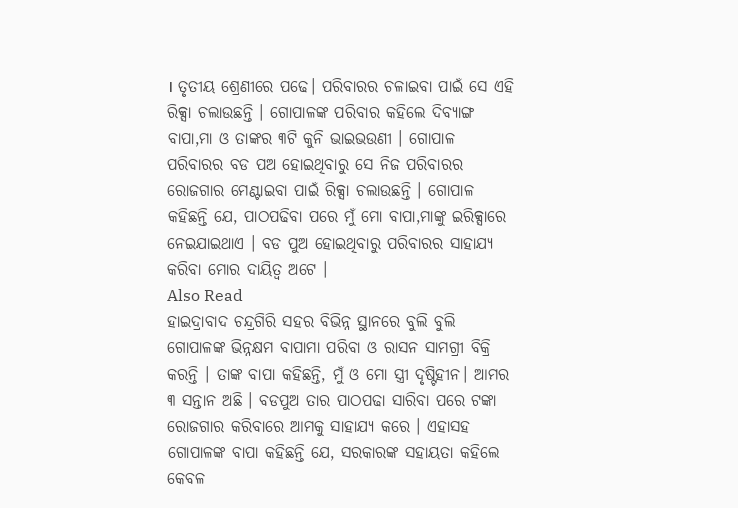। ତୃତୀୟ ଶ୍ରେଣୀରେ ପଢେ। ପରିବାରର ଚଳାଇବା ପାଇଁ ସେ ଏହି ରିକ୍ସା ଚଲାଉଛନ୍ତି । ଗୋପାଳଙ୍କ ପରିବାର କହିଲେ ଦିବ୍ୟାଙ୍ଗ ବାପା,ମା ଓ ତାଙ୍କର ୩ଟି କୁନି ଭାଇଭଉଣୀ । ଗୋପାଳ ପରିବାରର ବଡ ପଅ ହୋଇଥିବାରୁ ସେ ନିଜ ପରିବାରର ରୋଜଗାର ମେଣ୍ଟାଇବା ପାଇଁ ରିକ୍ସା ଚଲାଉଛନ୍ତି । ଗୋପାଳ କହିଛନ୍ତି ଯେ, ପାଠପଢିବା ପରେ ମୁଁ ମୋ ବାପା,ମାଙ୍କୁ ଇରିକ୍ସାରେ ନେଇଯାଇଥାଏ । ବଡ ପୁଅ ହୋଇଥିବାରୁ ପରିବାରର ସାହାଯ୍ୟ କରିବା ମୋର ଦାୟିତ୍ୱ ଅଟେ ।
Also Read
ହାଇଦ୍ରାବାଦ ଚନ୍ଦ୍ରଗିରି ସହର ବିଭିନ୍ନ ସ୍ଥାନରେ ବୁଲି ବୁଲି ଗୋପାଳଙ୍କ ଭିନ୍ନକ୍ଷମ ବାପାମା ପରିବା ଓ ରାସନ ସାମଗ୍ରୀ ବିକ୍ରି କରନ୍ତି । ତାଙ୍କ ବାପା କହିଛନ୍ତି, ମୁଁ ଓ ମୋ ସ୍ତ୍ରୀ ଦୃଷ୍ଟିହୀନ। ଆମର ୩ ସନ୍ତାନ ଅଛି । ବଡପୁଅ ତାର ପାଠପଢା ସାରିବା ପରେ ଟଙ୍କା ରୋଜଗାର କରିବାରେ ଆମକୁ ସାହାଯ୍ୟ କରେ । ଏହାସହ ଗୋପାଳଙ୍କ ବାପା କହିଛନ୍ତି ଯେ, ସରକାରଙ୍କ ସହାୟତା କହିଲେ କେବଳ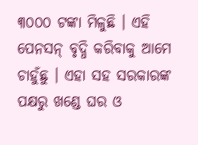୩୦୦୦ ଟଙ୍କା ମିଳୁଛି । ଏହି ପେନସନ୍ ବୃଦ୍ଧି କରିବାକୁ ଆମେ ଚାହୁଁଛୁ । ଏହା ସହ ସରକାରଙ୍କ ପକ୍ଷରୁ ଖଣ୍ଡେ ଘର ଓ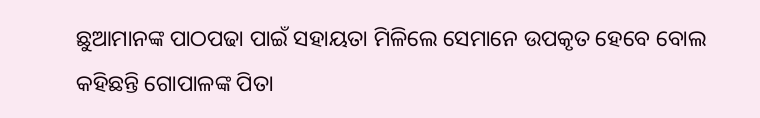ଛୁଆମାନଙ୍କ ପାଠପଢା ପାଇଁ ସହାୟତା ମିଳିଲେ ସେମାନେ ଉପକୃତ ହେବେ ବୋଲ କହିଛନ୍ତି ଗୋପାଳଙ୍କ ପିତା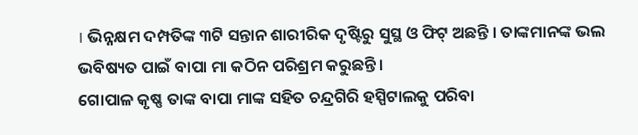। ଭିନ୍ନକ୍ଷମ ଦମ୍ପତିଙ୍କ ୩ଟି ସନ୍ତାନ ଶାରୀରିକ ଦୃଷ୍ଟିରୁ ସୁସ୍ଥ ଓ ଫିଟ୍ ଅଛନ୍ତି । ତାଙ୍କମାନଙ୍କ ଭଲ ଭବିଷ୍ୟତ ପାଇଁ ବାପା ମା କଠିନ ପରିଶ୍ରମ କରୁଛନ୍ତି ।
ଗୋପାଳ କୃଷ୍ଣ ତାଙ୍କ ବାପା ମାଙ୍କ ସହିତ ଚନ୍ଦ୍ରଗିରି ହସ୍ପିଟାଲକୁ ପରିବା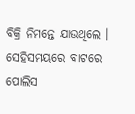ବିକ୍ରି ନିମନ୍ତେ ଯାଉଥିଲେ । ସେହିସମୟରେ ବାଟରେ ପୋଲିସ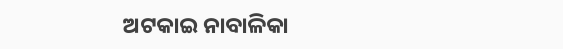ଅଟକାଇ ନାବାଳିକା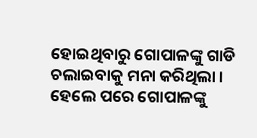ହୋଇଥିବାରୁ ଗୋପାଳଙ୍କୁ ଗାଡି ଚଲାଇବାକୁ ମନା କରିଥିଲା । ହେଲେ ପରେ ଗୋପାଳଙ୍କୁ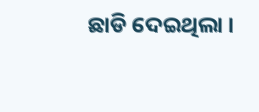ଛାଡି ଦେଇଥିଲା ।